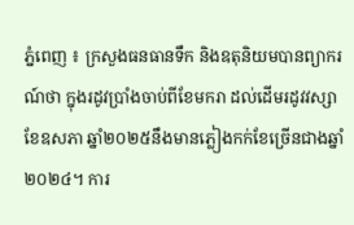ភ្នំពេញ ៖ ក្រសួងធនធានទឹក និងឧតុនិយមបានព្យាករណ៍ថា ក្នុងរដូវប្រាំងចាប់ពីខែមករា ដល់ដើមរដូវវស្សា ខែឧសភា ឆ្នាំ២០២៥នឹងមានភ្លៀងកក់ខែច្រើនជាងឆ្នាំ២០២៤។ ការ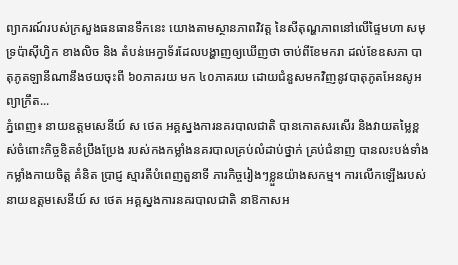ព្យាករណ៍របស់ក្រសួងធនធានទឹកនេះ យោងតាមស្ថានភាពវិវត្ត នៃសីតុណ្ហភាពនៅលើផ្ទៃមហា សមុទ្រប៉ាស៊ីហ្វិក ខាងលិច និង តំបន់អេក្វាទ័រដែលបង្ហាញឲ្យឃើញថា ចាប់ពីខែមករា ដល់ខែឧសភា បាតុភូតឡានីណានឹងថយចុះពី ៦០ភាគរយ មក ៤០ភាគរយ ដោយជំនួសមកវិញនូវបាតុភូតអែនសូអព្យាក្រឹត...
ភ្នំពេញ៖ នាយឧត្តមសេនីយ៍ ស ថេត អគ្គស្នងការនគរបាលជាតិ បានកោតសរសើរ និងវាយតម្លៃខ្ពស់ចំពោះកិច្ចខិតខំប្រឹងប្រែង របស់កងកម្លាំងនគរបាលគ្រប់លំដាប់ថ្នាក់ គ្រប់ជំនាញ បានលះបង់ទាំងកម្លាំងកាយចិត្ត គំនិត ប្រាជ្ញ ស្មារតីបំពេញតួនាទី ភារកិច្ចរៀងៗខ្លួនយ៉ាងសកម្ម។ ការលើកឡើងរបស់ នាយឧត្តមសេនីយ៍ ស ថេត អគ្គស្នងការនគរបាលជាតិ នាឱកាសអ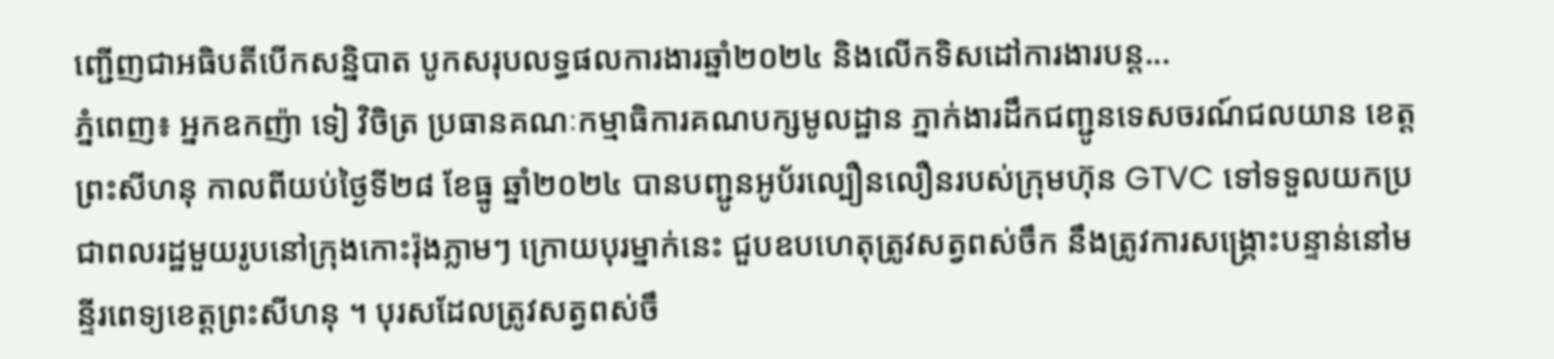ញ្ជើញជាអធិបតីបើកសន្និបាត បូកសរុបលទ្ធផលការងារឆ្នាំ២០២៤ និងលើកទិសដៅការងារបន្ដ...
ភ្នំពេញ៖ អ្នកឧកញ៉ា ទៀ វិចិត្រ ប្រធានគណៈកម្មាធិការគណបក្សមូលដ្ឋាន ភ្នាក់ងារដឹកជញ្ជូនទេសចរណ៍ជលយាន ខេត្តព្រះសីហនុ កាលពីយប់ថ្ងៃទី២៨ ខែធ្នូ ឆ្នាំ២០២៤ បានបញ្ជូនអូប័រល្បឿនលឿនរបស់ក្រុមហ៊ុន GTVC ទៅទទួលយកប្រជាពលរដ្ឋមួយរូបនៅក្រុងកោះរ៉ុងភ្លាមៗ ក្រោយបុរម្នាក់នេះ ជួបឧបហេតុត្រូវសត្វពស់ចឹក នឹងត្រូវការសង្គ្រោះបន្ទាន់នៅមន្ទីរពេទ្យខេត្តព្រះសីហនុ ។ បុរសដែលត្រូវសត្វពស់ចឹ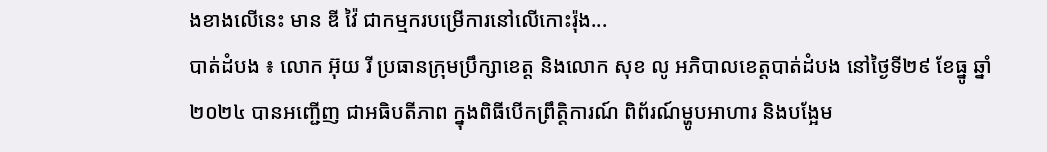ងខាងលើនេះ មាន ឌី វ៉ៃ ជាកម្មករបម្រើការនៅលើកោះរ៉ុង...
បាត់ដំបង ៖ លោក អ៊ុយ រី ប្រធានក្រុមប្រឹក្សាខេត្ត និងលោក សុខ លូ អភិបាលខេត្តបាត់ដំបង នៅថ្ងៃទី២៩ ខែធ្នូ ឆ្នាំ២០២៤ បានអញ្ជើញ ជាអធិបតីភាព ក្នុងពិធីបើកព្រឹត្តិការណ៍ ពិព័រណ៍ម្ហូបអាហារ និងបង្អែម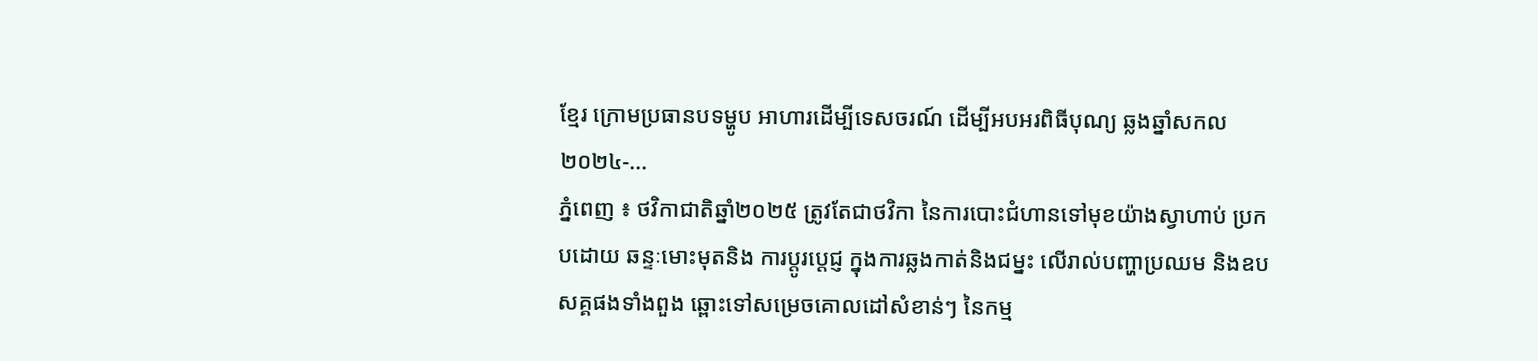ខ្មែរ ក្រោមប្រធានបទម្ហូប អាហារដើម្បីទេសចរណ៍ ដើម្បីអបអរពិធីបុណ្យ ឆ្លងឆ្នាំសកល២០២៤-...
ភ្នំពេញ ៖ ថវិកាជាតិឆ្នាំ២០២៥ ត្រូវតែជាថវិកា នៃការបោះជំហានទៅមុខយ៉ាងស្វាហាប់ ប្រកបដោយ ឆន្ទៈមោះមុតនិង ការប្តូរប្តេជ្ញ ក្នុងការឆ្លងកាត់និងជម្នះ លើរាល់បញ្ហាប្រឈម និងឧបសគ្គផងទាំងពួង ឆ្ពោះទៅសម្រេចគោលដៅសំខាន់ៗ នៃកម្ម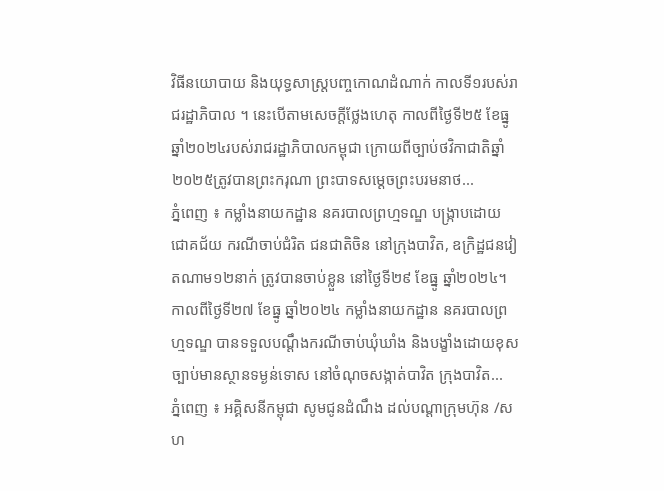វិធីនយោបាយ និងយុទ្ធសាស្ត្របញ្ចកោណដំណាក់ កាលទី១របស់រាជរដ្ឋាភិបាល ។ នេះបើតាមសេចក្តីថ្លែងហេតុ កាលពីថ្ងៃទី២៥ ខែធ្នូ ឆ្នាំ២០២៤របស់រាជរដ្ឋាភិបាលកម្ពុជា ក្រោយពីច្បាប់ថវិកាជាតិឆ្នាំ២០២៥ត្រូវបានព្រះករុណា ព្រះបាទសម្តេចព្រះបរមនាថ...
ភ្នំពេញ ៖ កម្លាំងនាយកដ្ឋាន នគរបាលព្រហ្មទណ្ឌ បង្ក្រាបដោយជោគជ័យ ករណីចាប់ជំរិត ជនជាតិចិន នៅក្រុងបាវិត, ឧក្រិដ្ឋជនវៀតណាម១២នាក់ ត្រូវបានចាប់ខ្លួន នៅថ្ងៃទី២៩ ខែធ្នូ ឆ្នាំ២០២៤។ កាលពីថ្ងៃទី២៧ ខែធ្នូ ឆ្នាំ២០២៤ កម្លាំងនាយកដ្ឋាន នគរបាលព្រហ្មទណ្ឌ បានទទួលបណ្តឹងករណីចាប់ឃុំឃាំង និងបង្ខាំងដោយខុសច្បាប់មានស្ថានទម្ងន់ទោស នៅចំណុចសង្កាត់បាវិត ក្រុងបាវិត...
ភ្នំពេញ ៖ អគ្គិសនីកម្ពុជា សូមជូនដំណឹង ដល់បណ្តាក្រុមហ៊ុន /សហ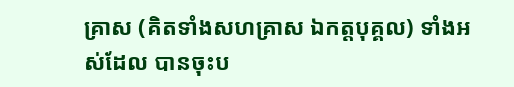គ្រាស (គិតទាំងសហគ្រាស ឯកត្តបុគ្គល) ទាំងអស់ដែល បានចុះប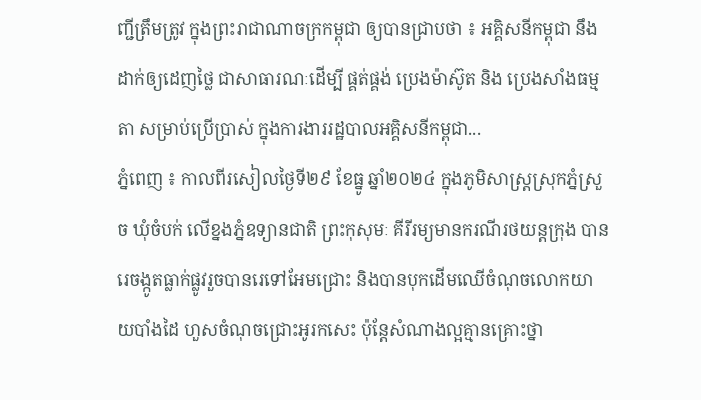ញ្ជីត្រឹមត្រូវ ក្នុងព្រះរាជាណាចក្រកម្ពុជា ឲ្យបានជ្រាបថា ៖ អគ្គិសនីកម្ពុជា នឹងដាក់ឲ្យដេញថ្លៃ ជាសាធារណៈដើម្បី ផ្គត់ផ្គង់ ប្រេងម៉ាស៊ូត និង ប្រេងសាំងធម្មតា សម្រាប់ប្រើប្រាស់ ក្នុងការងាររដ្ឋបាលអគ្គិសនីកម្ពុជា...
ភ្នំពេញ ៖ កាលពីរសៀលថៃ្ងទី២៩ ខែធ្នូ ឆ្នាំ២០២៤ ក្នុងភូមិសាស្រ្តស្រុកភ្នំស្រួច ឃុំចំបក់ លេីខ្នងភ្នំឧទ្យានជាតិ ព្រះកុសុមៈ គីរីរម្យមានករណីរថយន្តក្រុង បានរេចង្កូតធ្លាក់ផ្លូវរួចបានរេទៅអែមជ្រោះ និងបានបុកដេីមឈេីចំណុចលោកយាយបាំងដៃ ហួសចំណុចជ្រោះអូរកសេះ ប៉ុន្តែសំណាងល្អគ្មានគ្រោះថ្នា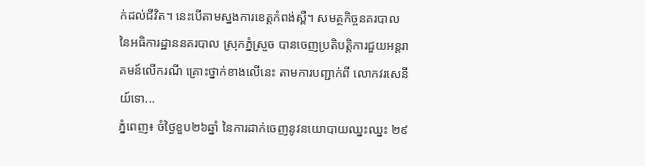ក់ដល់ជីវិត។ នេះបើតាមស្នងការខេត្តកំពង់ស្ពឺ។ សមត្ថកិច្ចនគរបាល នៃអធិការដ្ឋាននគរបាល ស្រុកភ្នំស្រួច បានចេញប្រតិបត្ដិការជួយអន្ដរាគមន៍លេីករណី គ្រោះថ្នាក់ខាងលេីនេះ តាមការបញ្ជាក់ពី លោកវរសេនីយ៍ទោ...
ភ្នំពេញ៖ ចំថ្ងៃខួប២៦ឆ្នាំ នៃការដាក់ចេញនូវនយោបាយឈ្នះឈ្នះ ២៩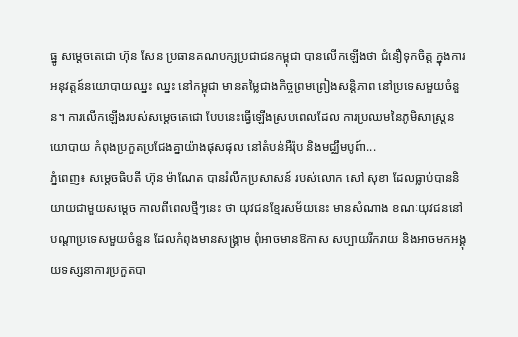ធ្នូ សម្ដេចតេជោ ហ៊ុន សែន ប្រធានគណបក្សប្រជាជនកម្ពុជា បានលើកឡើងថា ជំនឿទុកចិត្ត ក្នុងការអនុវត្តន៍នយោបាយឈ្នះ ឈ្នះ នៅកម្ពុជា មានតម្លៃជាងកិច្ចព្រមព្រៀងសន្តិភាព នៅប្រទេសមួយចំនួន។ ការលើកឡើងរបស់សម្ដេចតេជោ បែបនេះធ្វើឡើងស្របពេលដែល ការប្រឈមនៃភូមិសាស្រ្តនយោបាយ កំពុងប្រកួតប្រជែងគ្នាយ៉ាងផុសផុល នៅតំបន់អឺរ៉ុប និងមជ្ឈឹមបូព៍ា...
ភ្នំពេញ៖ សម្តេចធិបតី ហ៊ុន ម៉ាណែត បានរំលឹកប្រសាសន៍ របស់លោក សៅ សុខា ដែលធ្លាប់បាននិយាយជាមួយសម្តេច កាលពីពេលថ្មីៗនេះ ថា យុវជនខ្មែរសម័យនេះ មានសំណាង ខណៈយុវជននៅបណ្តាប្រទេសមួយចំនួន ដែលកំពុងមានសង្គ្រាម ពុំអាចមានឱកាស សប្បាយរីករាយ និងអាចមកអង្គុយទស្សនាការប្រកួតបា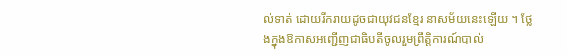ល់ទាត់ ដោយរីករាយដូចជាយុវជនខ្មែរ នាសម័យនេះឡើយ ។ ថ្លែងក្នុងឱកាសអញ្ជើញជាធិបតីចូលរួមព្រឹត្តិការណ៍បាល់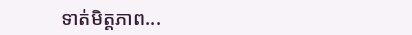ទាត់មិត្តភាព...